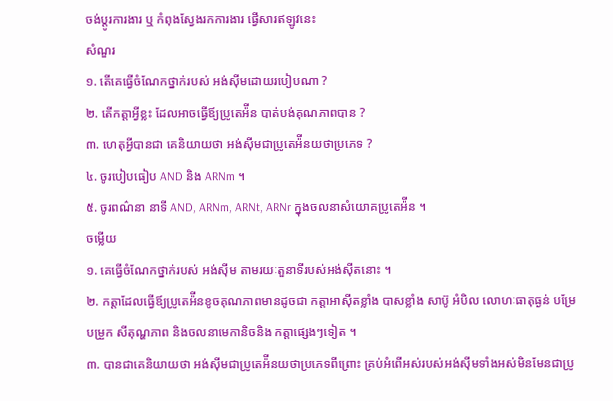ចង់ប្តូរការងារ ឬ កំពុងស្វែងរកការងារ ផ្វើសារឥឡូវនេះ
សំណួរ
១. តើគេធ្វើចំណែកថ្នាក់របស់ អង់ស៊ីមដោយរបៀបណា ?
២. តើកត្តាអ្វីខ្លះ ដែលអាចធ្វើឪ្យប្រូតេអ៉ីន បាត់បង់គុណភាពបាន ?
៣. ហេតុអ្វីបានជា គេនិយាយថា អង់ស៊ីមជាប្រូតេអ៉ីនយថាប្រភេទ ?
៤. ចូរបៀបធៀប AND និង ARNm ។
៥. ចូរពណ៌នា នាទី AND, ARNm, ARNt, ARNr ក្នុងចលនាសំយោគប្រូតេអ៉ីន ។
ចម្លើយ
១. គេធ្វើចំណែកថ្នាក់របស់ អង់ស៊ីម តាមរយៈតួនាទីរបស់អង់ស៊ីតនោះ ។
២. កត្តាដែលធ្វើឪ្យប្រូតេអ៉ីនខូចគុណភាពមានដូចជា កត្តាអាស៊ីតខ្លាំង បាសខ្លាំង សាប៊ូ អំបិល លោហៈធាតុធ្ងន់ បម្រែបម្រួក សីតុណ្ហភាព និងចលនាមេកានិចនិង កត្តាផ្សេងៗទៀត ។
៣. បានជាគេនិយាយថា អង់ស៊ីមជាប្រូតេអ៉ីនយថាប្រភេទពីព្រោះ គ្រប់អំពើអស់របស់អង់ស៊ីមទាំងអស់មិនមែនជាប្រូ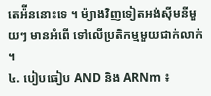តេអ៉ីននោះទេ ។ ម៉្យាងវិញទៀតអង់ស៊ីមនីមួយៗ មានអំពើ ទៅលើប្រតិកម្មមួយជាក់លាក់ ។
៤. បៀបធៀប AND និង ARNm ៖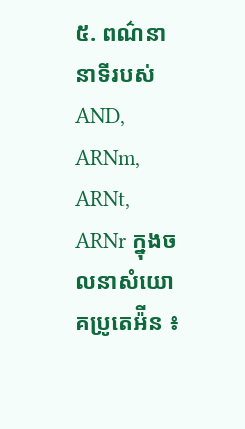៥. ពណ៌នានាទីរបស់ AND, ARNm, ARNt, ARNr ក្នុងចលនាសំយោគប្រូតេអ៉ីន ៖